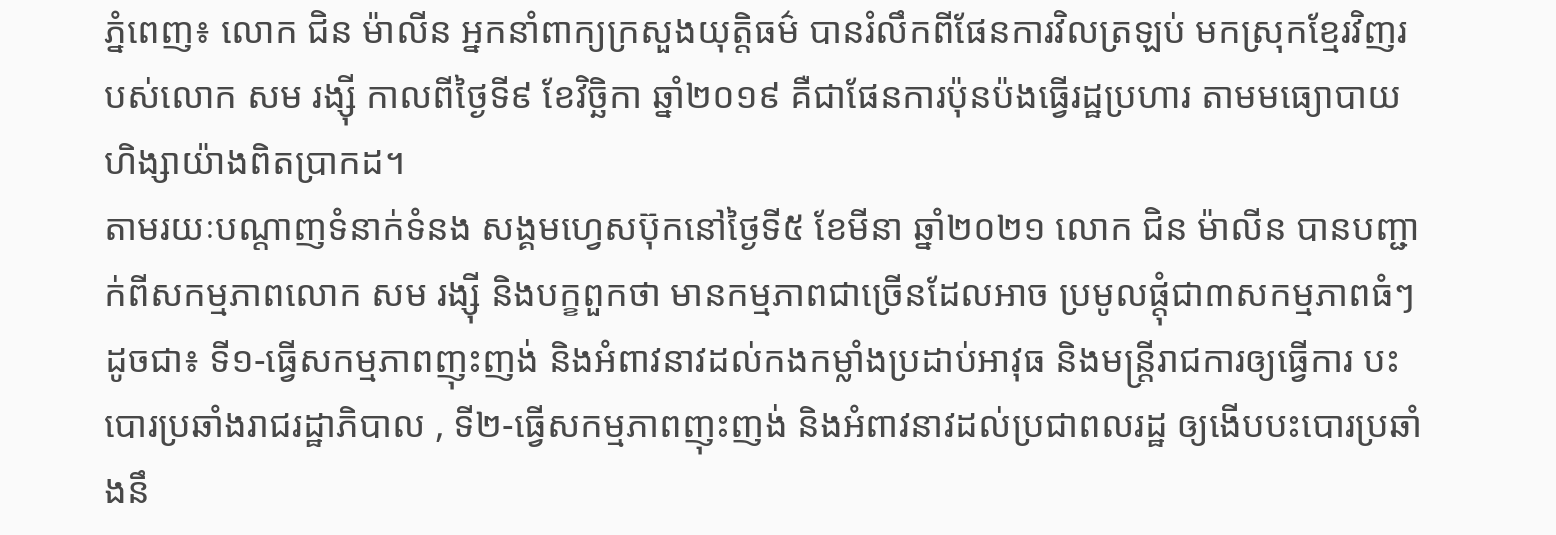ភ្នំពេញ៖ លោក ជិន ម៉ាលីន អ្នកនាំពាក្យក្រសួងយុត្តិធម៌ បានរំលឹកពីផែនការវិលត្រឡប់ មកស្រុកខ្មែរវិញរបស់លោក សម រង្ស៊ី កាលពីថ្ងៃទី៩ ខែវិច្ឆិកា ឆ្នាំ២០១៩ គឺជាផែនការប៉ុនប៉ងធ្វើរដ្ឋប្រហារ តាមមធ្យោបាយហិង្សាយ៉ាងពិតប្រាកដ។
តាមរយៈបណ្ដាញទំនាក់ទំនង សង្គមហ្វេសប៊ុកនៅថ្ងៃទី៥ ខែមីនា ឆ្នាំ២០២១ លោក ជិន ម៉ាលីន បានបញ្ជាក់ពីសកម្មភាពលោក សម រង្ស៊ី និងបក្ខពួកថា មានកម្មភាពជាច្រើនដែលអាច ប្រមូលផ្តុំជា៣សកម្មភាពធំៗ ដូចជា៖ ទី១-ធ្វើសកម្មភាពញុះញង់ និងអំពាវនាវដល់កងកម្លាំងប្រដាប់អាវុធ និងមន្រ្តីរាជការឲ្យធ្វើការ បះបោរប្រឆាំងរាជរដ្ឋាភិបាល , ទី២-ធ្វើសកម្មភាពញុះញង់ និងអំពាវនាវដល់ប្រជាពលរដ្ឋ ឲ្យងើបបះបោរប្រឆាំងនឹ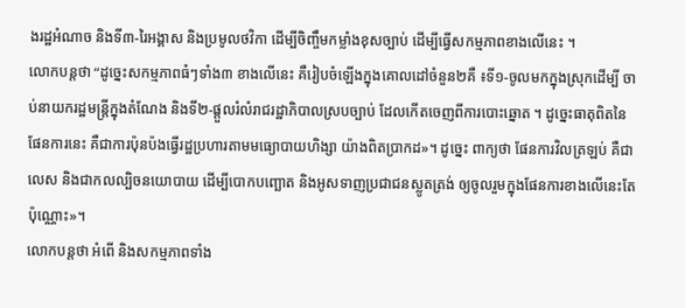ងរដ្ឋអំណាច និងទី៣-រៃអង្គាស និងប្រមូលថវិកា ដើម្បីចិញ្ចឹមកម្លាំងខុសច្បាប់ ដើម្បីធ្វើសកម្មភាពខាងលើនេះ ។
លោកបន្តថា “ដូច្នេះសកម្មភាពធំៗទាំង៣ ខាងលើនេះ គឺរៀបចំឡើងក្នុងគោលដៅចំនួន២គឺ ៖ទី១-ចូលមកក្នុងស្រុកដើម្បី ចាប់នាយករដ្ឋមន្រ្តីក្នុងតំណែង និងទី២-ផ្តួលរំលំរាជរដ្ឋាភិបាលស្របច្បាប់ ដែលកើតចេញពីការបោះឆ្នោត ។ ដូច្នេះធាតុពិតនៃផែនការនេះ គឺជាការប៉ុនប៉ងធ្វើរដ្ឋប្រហារតាមមធ្យោបាយហិង្សា យ៉ាងពិតប្រាកដ»។ ដូច្នេះ ពាក្យថា ផែនការវិលត្រឡប់ គឺជាលេស និងជាកលល្បិចនយោបាយ ដើម្បីបោកបញ្ឆោត និងអូសទាញប្រជាជនស្លូតត្រង់ ឲ្យចូលរួមក្នុងផែនការខាងលើនេះតែប៉ុណ្ណោះ»។
លោកបន្ដថា អំពើ និងសកម្មភាពទាំង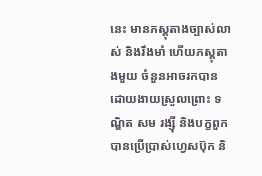នេះ មានភស្តុតាងច្បាស់លាស់ និងរឹងមាំ ហើយភស្តុតាងមួយ ចំនួនអាចរកបានដោយងាយស្រួលព្រោះ ទណ្ឌិត សម រង្ស៊ី និងបក្ខពួកបានប្រើប្រាស់ហ្វេសប៊ុក និ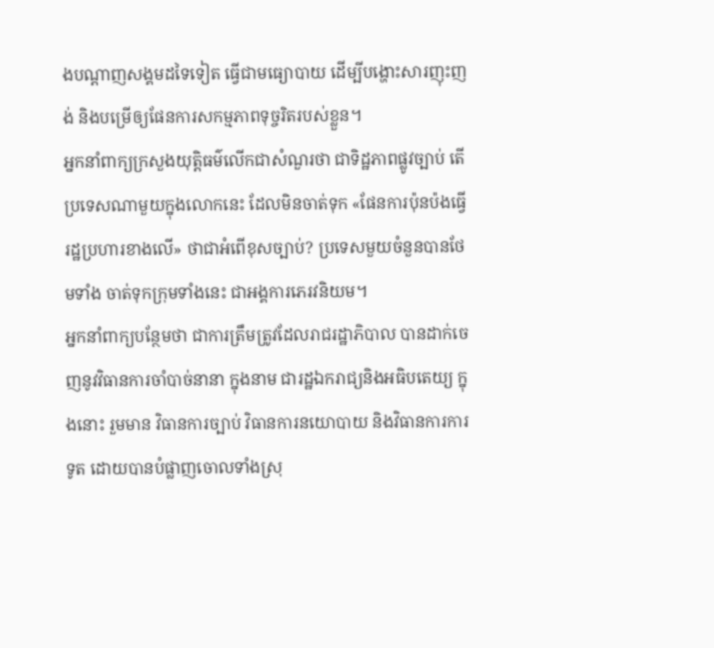ងបណ្តាញសង្គមដទៃទៀត ធ្វើជាមធ្យោបាយ ដើម្បីបង្ហោះសារញុះញង់ និងបម្រើឲ្យផែនការសកម្មភាពទុច្ចរិតរបស់ខ្លួន។
អ្នកនាំពាក្យក្រសួងយុត្តិធម៌លើកជាសំណួរថា ជាទិដ្ឋភាពផ្លូវច្បាប់ តើប្រទេសណាមួយក្នុងលោកនេះ ដែលមិនចាត់ទុក «ផែនការប៉ុនប៉ងធ្វើរដ្ឋប្រហារខាងលើ» ថាជាអំពើខុសច្បាប់? ប្រទេសមួយចំនួនបានថែមទាំង ចាត់ទុកក្រុមទាំងនេះ ជាអង្គការភេរវនិយម។
អ្នកនាំពាក្យបន្ថែមថា ជាការត្រឹមត្រូវដែលរាជរដ្ឋាភិបាល បានដាក់ចេញនូវវិធានការចាំបាច់នានា ក្នុងនាម ជារដ្ឋឯករាជ្យនិងអធិបតេយ្យ ក្នុងនោះ រួមមាន វិធានការច្បាប់ វិធានការនយោបាយ និងវិធានការការទូត ដោយបានបំផ្លាញចោលទាំងស្រុ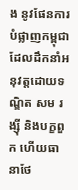ង នូវផែនការបំផ្លាញកម្ពុជា ដែលដឹកនាំអនុវត្តដោយទណ្ឌិត សម រង្ស៊ី និងបក្ខពួក ហើយធានាថែ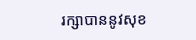រក្សាបាននូវសុខ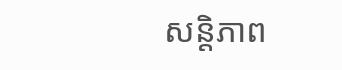សន្តិភាព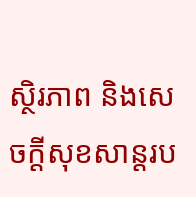ស្ថិរភាព និងសេចក្តីសុខសាន្តរប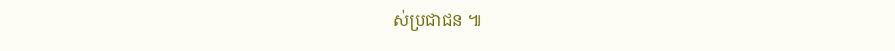ស់ប្រជាជន ៕